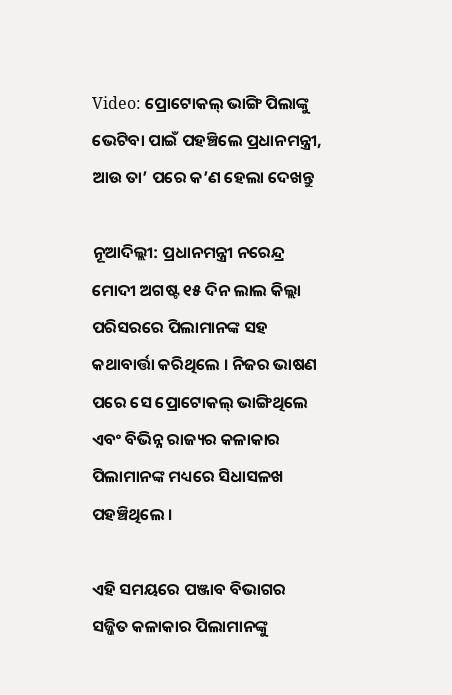Video: ପ୍ରୋଟୋକଲ୍ ଭାଙ୍ଗି ପିଲାଙ୍କୁ ଭେଟିବା ପାଇଁ ପହଞ୍ଚିଲେ ପ୍ରଧାନମନ୍ତ୍ରୀ, ଆଉ ତା’ ପରେ କ’ଣ ହେଲା ଦେଖନ୍ତୁ

ନୂଆଦିଲ୍ଲୀ: ପ୍ରଧାନମନ୍ତ୍ରୀ ନରେନ୍ଦ୍ର ମୋଦୀ ଅଗଷ୍ଟ ୧୫ ଦିନ ଲାଲ କିଲ୍ଲା ପରିସରରେ ପିଲାମାନଙ୍କ ସହ କଥାବାର୍ତ୍ତା କରିଥିଲେ । ନିଜର ଭାଷଣ ପରେ ସେ ପ୍ରୋଟୋକଲ୍ ଭାଙ୍ଗିଥିଲେ ଏବଂ ବିଭିନ୍ନ ରାଜ୍ୟର କଳାକାର ପିଲାମାନଙ୍କ ମଧ୍ୟରେ ସିଧାସଳଖ ପହଞ୍ଚିଥିଲେ ।

ଏହି ସମୟରେ ପଞ୍ଜାବ ବିଭାଗର ସଜ୍ଜିତ କଳାକାର ପିଲାମାନଙ୍କୁ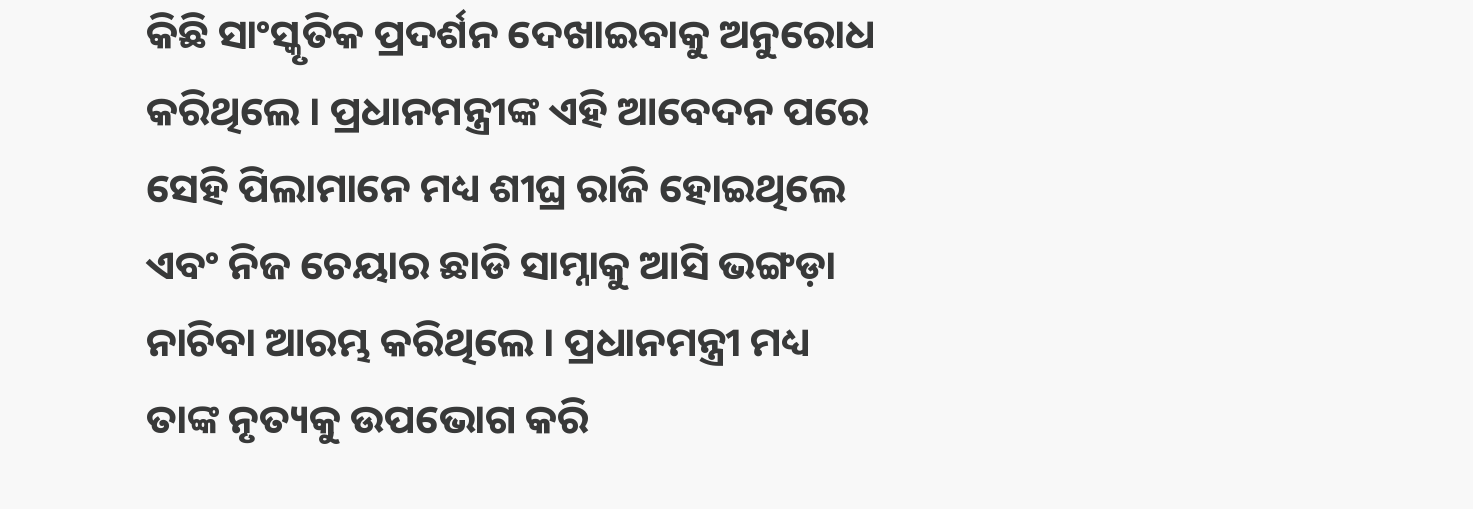କିଛି ସାଂସ୍କୃତିକ ପ୍ରଦର୍ଶନ ଦେଖାଇବାକୁ ଅନୁରୋଧ କରିଥିଲେ । ପ୍ରଧାନମନ୍ତ୍ରୀଙ୍କ ଏହି ଆବେଦନ ପରେ ସେହି ପିଲାମାନେ ମଧ୍ୟ ଶୀଘ୍ର ରାଜି ହୋଇଥିଲେ ଏବଂ ନିଜ ଚେୟାର ଛାଡି ସାମ୍ନାକୁ ଆସି ଭଙ୍ଗଡ଼ା ନାଚିବା ଆରମ୍ଭ କରିଥିଲେ । ପ୍ରଧାନମନ୍ତ୍ରୀ ମଧ୍ୟ ତାଙ୍କ ନୃତ୍ୟକୁ ଉପଭୋଗ କରି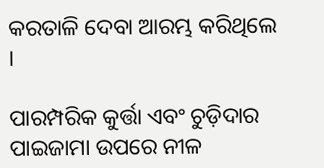କରତାଳି ଦେବା ଆରମ୍ଭ କରିଥିଲେ ।

ପାରମ୍ପରିକ କୁର୍ତ୍ତା ଏବଂ ଚୁଡ଼ିଦାର ପାଇଜାମା ଉପରେ ନୀଳ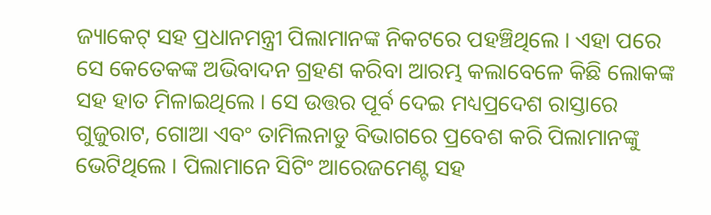ଜ୍ୟାକେଟ୍ ସହ ପ୍ରଧାନମନ୍ତ୍ରୀ ପିଲାମାନଙ୍କ ନିକଟରେ ପହଞ୍ଚିଥିଲେ । ଏହା ପରେ ସେ କେତେକଙ୍କ ଅଭିବାଦନ ଗ୍ରହଣ କରିବା ଆରମ୍ଭ କଲାବେଳେ କିଛି ଲୋକଙ୍କ ସହ ହାତ ମିଳାଇଥିଲେ । ସେ ଉତ୍ତର ପୂର୍ବ ଦେଇ ମଧ୍ୟପ୍ରଦେଶ ରାସ୍ତାରେ ଗୁଜୁରାଟ, ଗୋଆ ଏବଂ ତାମିଲନାଡୁ ବିଭାଗରେ ପ୍ରବେଶ କରି ପିଲାମାନଙ୍କୁ ଭେଟିଥିଲେ । ପିଲାମାନେ ସିଟିଂ ଆରେଜମେଣ୍ଟ ସହ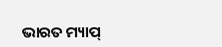ଭାରତ ମ୍ୟାପ୍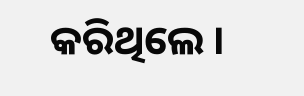କରିଥିଲେ ।